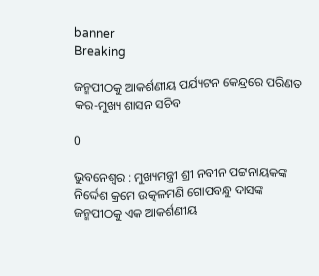banner
Breaking

ଜନ୍ମପୀଠକୁ ଆକର୍ଶଣୀୟ ପର୍ଯ୍ୟଟନ କେନ୍ଦ୍ରରେ ପରିଣତ କର-ମୁଖ୍ୟ ଶାସନ ସଚିବ

0

ଭୁବନେଶ୍ୱର : ମୁଖ୍ୟମନ୍ତ୍ରୀ ଶ୍ରୀ ନବୀନ ପଟ୍ଟନାୟକଙ୍କ ନିର୍ଦ୍ଦେଶ କ୍ରମେ ଉତ୍କଳମଣି ଗୋପବନ୍ଧୁ ଦାସଙ୍କ ଜନ୍ମପୀଠକୁ ଏକ ଆକର୍ଶଣୀୟ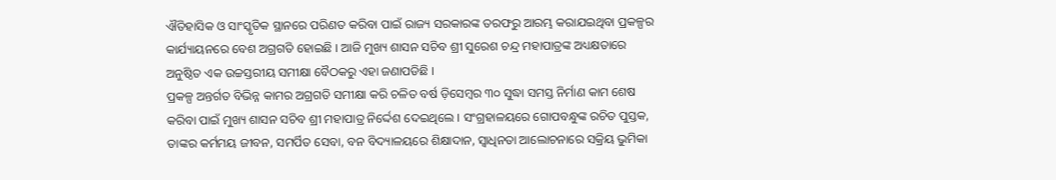ଐତିହାସିକ ଓ ସାଂସ୍କୃତିକ ସ୍ଥାନରେ ପରିଣତ କରିବା ପାଇଁ ରାଜ୍ୟ ସରକାରଙ୍କ ତରଫରୁ ଆରମ୍ଭ କରାଯଇଥିବା ପ୍ରକଳ୍ପର କାର୍ଯ୍ୟାୟନରେ ବେଶ ଅଗ୍ରଗତି ହୋଇଛି । ଆଜି ମୁଖ୍ୟ ଶାସନ ସଚିବ ଶ୍ରୀ ସୁରେଶ ଚନ୍ଦ୍ର ମହାପାତ୍ରଙ୍କ ଅଧ୍ୟକ୍ଷତାରେ ଅନୁଷ୍ଠିତ ଏକ ଉଚ୍ଚସ୍ତରୀୟ ସମୀକ୍ଷା ବୈଠକରୁ ଏହା ଜଣାପଡିଛି ।
ପ୍ରକଳ୍ପ ଅନ୍ତର୍ଗତ ବିଭିନ୍ନ କାମର ଅଗ୍ରଗତି ସମୀକ୍ଷା କରି ଚଳିତ ବର୍ଷ ଡ଼ିସେମ୍ବର ୩୦ ସୁଦ୍ଧା ସମସ୍ତ ନିର୍ମାଣ କାମ ଶେଷ କରିବା ପାଇଁ ମୁଖ୍ୟ ଶାସନ ସଚିବ ଶ୍ରୀ ମହାପାତ୍ର ନିର୍ଦ୍ଦେଶ ଦେଇଥିଲେ । ସଂଗ୍ରହାଳୟରେ ଗୋପବନ୍ଧୁଙ୍କ ରଚିତ ପୁସ୍ତକ, ତାଙ୍କର କର୍ମମୟ ଜୀବନ, ସମର୍ପିତ ସେବା, ବନ ବିଦ୍ୟାଳୟରେ ଶିକ୍ଷାଦାନ, ସ୍ୱାଧିନତା ଆଲୋଚନାରେ ସକ୍ରିୟ ଭୁମିକା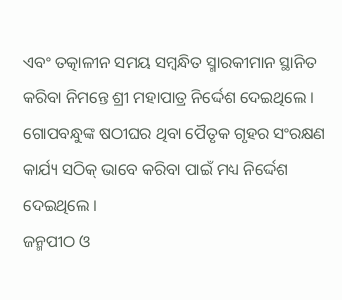ଏବଂ ତତ୍କାଳୀନ ସମୟ ସମ୍ବନ୍ଧିତ ସ୍ମାରକୀମାନ ସ୍ଥାନିତ କରିବା ନିମନ୍ତେ ଶ୍ରୀ ମହାପାତ୍ର ନିର୍ଦ୍ଦେଶ ଦେଇଥିଲେ । ଗୋପବନ୍ଧୁଙ୍କ ଷଠୀଘର ଥିବା ପୈତୃକ ଗୃହର ସଂରକ୍ଷଣ କାର୍ଯ୍ୟ ସଠିକ୍ ଭାବେ କରିବା ପାଇଁ ମଧ୍ୟ ନିର୍ଦ୍ଦେଶ ଦେଇଥିଲେ ।
ଜନ୍ମପୀଠ ଓ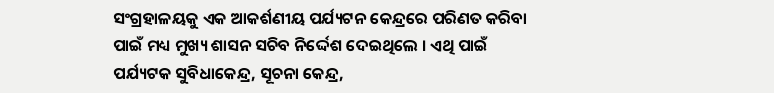ସଂଗ୍ରହାଳୟକୁ ଏକ ଆକର୍ଶଣୀୟ ପର୍ଯ୍ୟଟନ କେନ୍ଦ୍ରରେ ପରିଣତ କରିବା ପାଇଁ ମଧ୍ୟ ମୁଖ୍ୟ ଶାସନ ସଚିବ ନିର୍ଦ୍ଦେଶ ଦେଇଥିଲେ । ଏଥି ପାଇଁ ପର୍ଯ୍ୟଟକ ସୁବିଧାକେନ୍ଦ୍ର, ସୂଚନା କେନ୍ଦ୍ର,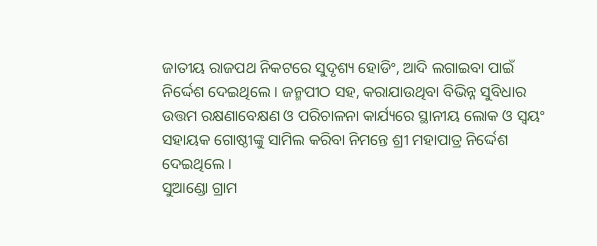ଜାତୀୟ ରାଜପଥ ନିକଟରେ ସୁଦୃଶ୍ୟ ହୋଡିଂ, ଆଦି ଲଗାଇବା ପାଇଁ ନିର୍ଦ୍ଦେଶ ଦେଇଥିଲେ । ଜନ୍ମପୀଠ ସହ, କରାଯାଉଥିବା ବିଭିନ୍ନ ସୁବିଧାର ଉତ୍ତମ ରକ୍ଷଣାବେକ୍ଷଣ ଓ ପରିଚାଳନା କାର୍ଯ୍ୟରେ ସ୍ଥାନୀୟ ଲୋକ ଓ ସ୍ୱୟଂ ସହାୟକ ଗୋଷ୍ଠୀଙ୍କୁ ସାମିଲ କରିବା ନିମନ୍ତେ ଶ୍ରୀ ମହାପାତ୍ର ନିର୍ଦ୍ଦେଶ ଦେଇଥିଲେ ।
ସୁଆଣ୍ଡୋ ଗ୍ରାମ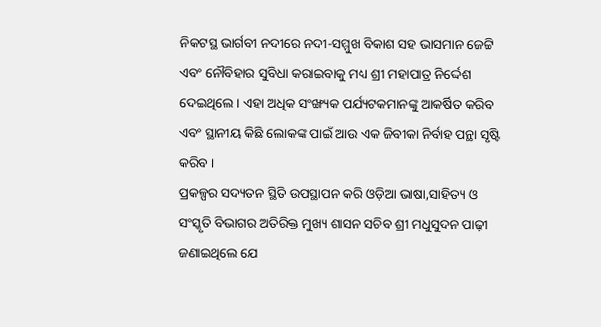ନିକଟସ୍ଥ ଭାର୍ଗବୀ ନଦୀରେ ନଦୀ-ସମ୍ମୁଖ ବିକାଶ ସହ ଭାସମାନ ଜେଟ୍ଟି ଏବଂ ନୌବିହାର ସୁବିଧା କରାଇବାକୁ ମଧ୍ୟ ଶ୍ରୀ ମହାପାତ୍ର ନିର୍ଦ୍ଦେଶ ଦେଇଥିଲେ । ଏହା ଅଧିକ ସଂଙ୍ଖ୍ୟକ ପର୍ଯ୍ୟଟକମାନଙ୍କୁ ଆକର୍ଷିତ କରିବ ଏବଂ ସ୍ଥାନୀୟ କିଛି ଲୋକଙ୍କ ପାଇଁ ଆଉ ଏକ ଜିବୀକା ନିର୍ବାହ ପନ୍ଥା ସୃଷ୍ଟି କରିବ ।
ପ୍ରକଳ୍ପର ସଦ୍ୟତନ ସ୍ଥିତି ଉପସ୍ଥାପନ କରି ଓଡ଼ିଆ ଭାଷା,ସାହିତ୍ୟ ଓ ସଂସ୍କୃତି ବିଭାଗର ଅତିରିକ୍ତ ମୁଖ୍ୟ ଶାସନ ସଚିବ ଶ୍ରୀ ମଧୁସୁଦନ ପାଢ଼ୀ ଜଣାଇଥିଲେ ଯେ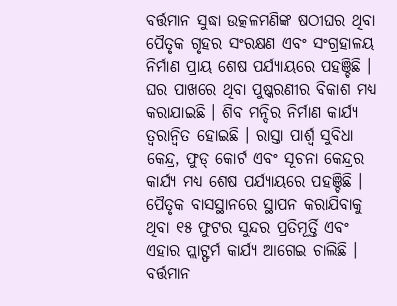ବର୍ତ୍ତମାନ ସୁଦ୍ଧା ଉତ୍କଳମଣିଙ୍କ ଷଠୀଘର ଥିବା ପୈତୃକ ଗୃହର ସଂରକ୍ଷଣ ଏବଂ ସଂଗ୍ରହାଳୟ ନିର୍ମାଣ ପ୍ରାୟ ଶେଷ ପର୍ଯ୍ୟାୟରେ ପହଞ୍ଚିଛି । ଘର ପାଖରେ ଥିବା ପୁଷ୍କରଣୀର ବିକାଶ ମଧ୍ୟ କରାଯାଇଛି । ଶିବ ମନ୍ଦିର ନିର୍ମାଣ କାର୍ଯ୍ୟ ତ୍ୱରାନ୍ୱିତ ହୋଇଛି । ରାସ୍ତା ପାର୍ଶ୍ୱ ସୁବିଧା କେନ୍ଦ୍ର, ଫୁଡ୍ କୋର୍ଟ ଏବଂ ସୂଚନା କେନ୍ଦ୍ରର କାର୍ଯ୍ୟ ମଧ୍ୟ ଶେଷ ପର୍ଯ୍ୟାୟରେ ପହଞ୍ଚିଛି । ପୈତୃକ ବାସସ୍ଥାନରେ ସ୍ଥାପନ କରାଯିବାକୁ ଥିବା ୧୫ ଫୁଟର ସୁନ୍ଦର ପ୍ରତିମୂର୍ତ୍ତି ଏବଂ ଏହାର ପ୍ଲାଟ୍ଫର୍ମ କାର୍ଯ୍ୟ ଆଗେଇ ଚାଲିଛି । ବର୍ତ୍ତମାନ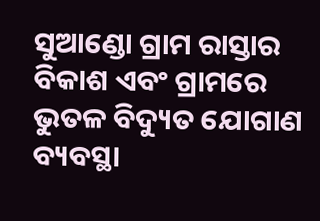ସୁଆଣ୍ଡୋ ଗ୍ରାମ ରାସ୍ତାର ବିକାଶ ଏବଂ ଗ୍ରାମରେ ଭୁତଳ ବିଦ୍ୟୁତ ଯୋଗାଣ ବ୍ୟବସ୍ଥା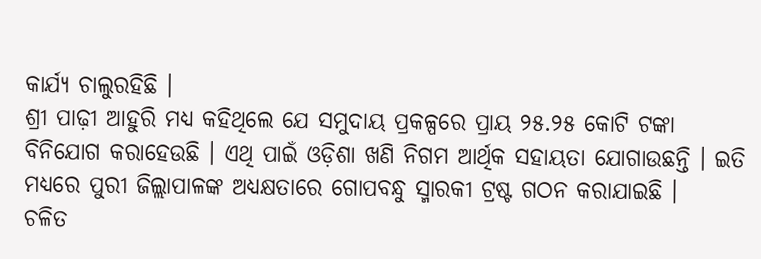କାର୍ଯ୍ୟ ଚାଲୁରହିଛି ।
ଶ୍ରୀ ପାଢ଼ୀ ଆହୁରି ମଧ୍ୟ କହିଥିଲେ ଯେ ସମୁଦାୟ ପ୍ରକଳ୍ପରେ ପ୍ରାୟ ୨୫.୨୫ କୋଟି ଟଙ୍କା ବିନିଯୋଗ କରାହେଉଛି । ଏଥି ପାଇଁ ଓଡ଼ିଶା ଖଣି ନିଗମ ଆର୍ଥିକ ସହାୟତା ଯୋଗାଉଛନ୍ତି । ଇତି ମଧ୍ୟରେ ପୁରୀ ଜିଲ୍ଲାପାଳଙ୍କ ଅଧ୍ୟକ୍ଷତାରେ ଗୋପବନ୍ଧୁ ସ୍ମାରକୀ ଟ୍ରଷ୍ଟ ଗଠନ କରାଯାଇଛି ।
ଚଳିତ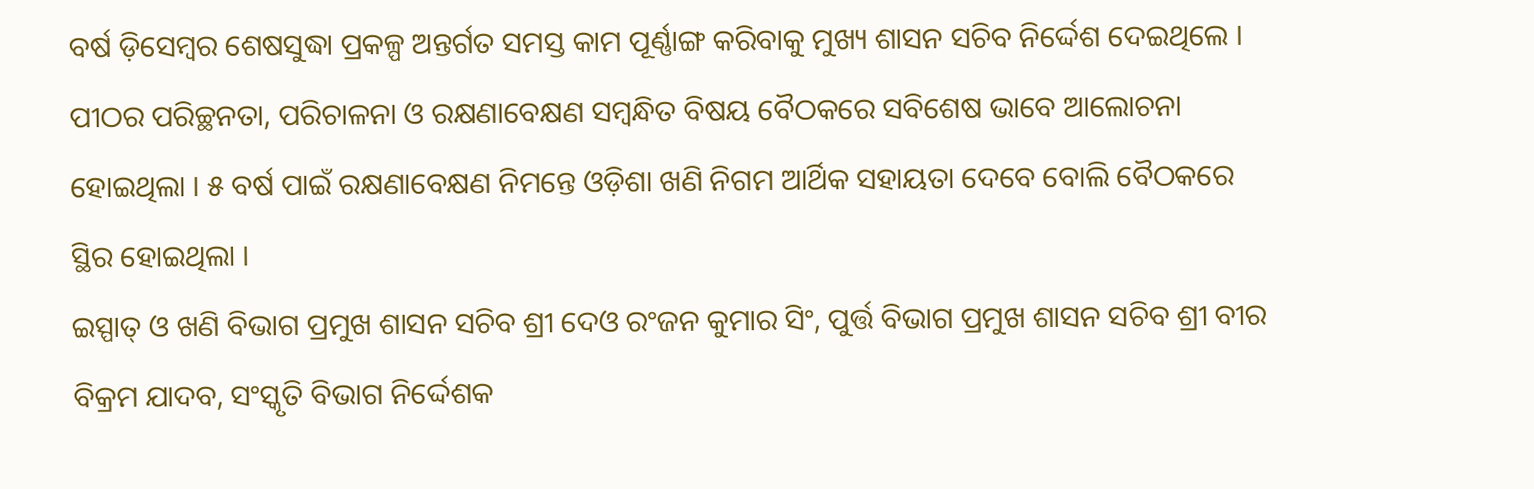ବର୍ଷ ଡ଼ିସେମ୍ବର ଶେଷସୁଦ୍ଧା ପ୍ରକଳ୍ପ ଅନ୍ତର୍ଗତ ସମସ୍ତ କାମ ପୂର୍ଣ୍ଣାଙ୍ଗ କରିବାକୁ ମୁଖ୍ୟ ଶାସନ ସଚିବ ନିର୍ଦ୍ଦେଶ ଦେଇଥିଲେ । ପୀଠର ପରିଚ୍ଛନତା, ପରିଚାଳନା ଓ ରକ୍ଷଣାବେକ୍ଷଣ ସମ୍ବନ୍ଧିତ ବିଷୟ ବୈଠକରେ ସବିଶେଷ ଭାବେ ଆଲୋଚନା ହୋଇଥିଲା । ୫ ବର୍ଷ ପାଇଁ ରକ୍ଷଣାବେକ୍ଷଣ ନିମନ୍ତେ ଓଡ଼ିଶା ଖଣି ନିଗମ ଆର୍ଥିକ ସହାୟତା ଦେବେ ବୋଲି ବୈଠକରେ ସ୍ଥିର ହୋଇଥିଲା ।
ଇସ୍ପାତ୍ ଓ ଖଣି ବିଭାଗ ପ୍ରମୁଖ ଶାସନ ସଚିବ ଶ୍ରୀ ଦେଓ ରଂଜନ କୁମାର ସିଂ, ପୁର୍ତ୍ତ ବିଭାଗ ପ୍ରମୁଖ ଶାସନ ସଚିବ ଶ୍ରୀ ବୀର ବିକ୍ରମ ଯାଦବ, ସଂସ୍କୃତି ବିଭାଗ ନିର୍ଦ୍ଦେଶକ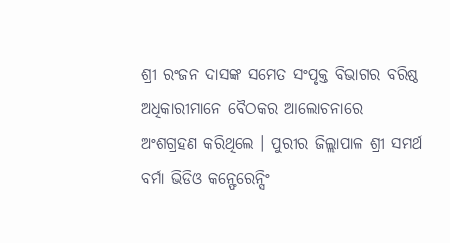ଶ୍ରୀ ରଂଜନ ଦାସଙ୍କ ସମେତ ସଂପୃକ୍ତ ବିଭାଗର ବରିଷ୍ଠ ଅଧିକାରୀମାନେ ବୈଠକର ଆଲୋଚନାରେ ଅଂଶଗ୍ରହଣ କରିଥିଲେ । ପୁରୀର ଜିଲ୍ଲାପାଳ ଶ୍ରୀ ସମର୍ଥ ବର୍ମା ଭିଡିଓ କନ୍ଫେରେନ୍ସିଂ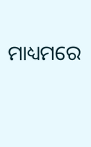ମାଧ୍ୟମରେ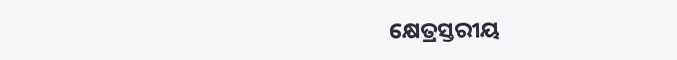କ୍ଷେତ୍ରସ୍ତରୀୟ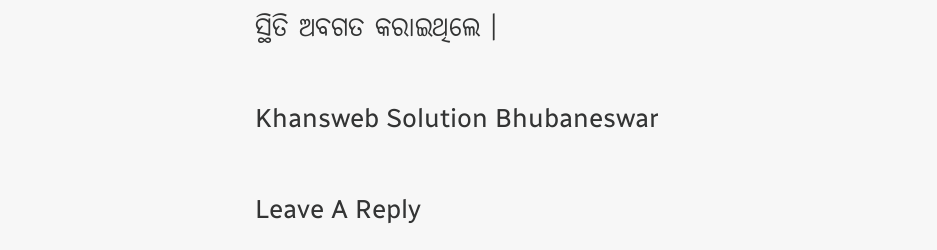ସ୍ଥିତି ଅବଗତ କରାଇଥିଲେ ।

Khansweb Solution Bhubaneswar

Leave A Reply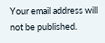Your email address will not be published.